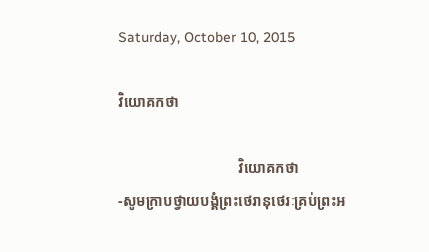Saturday, October 10, 2015

វិយោគកថា

                                 វិយោគកថា
-សូមក្រាបថ្វាយបង្គំព្រះថេរានុថេរៈគ្រប់ព្រះអ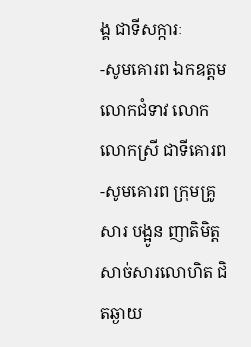ង្គ ជាទីសក្ការៈ
-សូមគោរព ឯកឧត្តម លោកជំទាវ លោក លោកស្រី ជាទីគោរព
-សូមគោរព ក្រុមគ្រូសារ បង្អូន ញាតិមិត្ត សាច់សារលោហិត ជិតឆ្ងាយ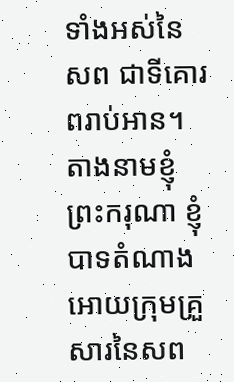ទាំងអស់នៃសព ជាទីគោរពរាប់អាន។
តាងនាមខ្ញុំព្រះករុណា ខ្ញុំបាទតំណាងអោយក្រុមគ្រួសារនៃសព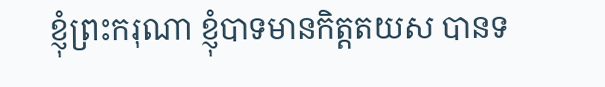ខ្ញុំព្រះករុណា ខ្ញុំបាទមានកិត្តតយស បានទ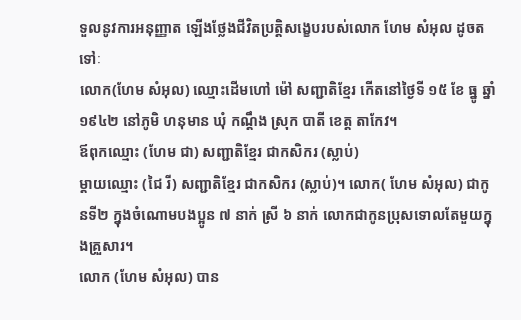ទួលនូវការអនុញ្ញាត ឡើងថ្លែងជីវិតប្រត្តិសង្ខេបរបស់លោក ហែម សំអុល ដូចតទៅៈ
លោក(ហែម សំអុល) ឈ្មោះដើមហៅ ម៉ៅ សញ្ជាតិខ្មែរ កើតនៅថ្ងៃទី ១៥ ខែ ធ្នូ ឆ្នាំ ១៩៤២ នៅភូមិ ហនុមាន ឃុំ កណ្ដឹង ស្រុក បាតី ខេត្ត តាកែវ។
ឪពុកឈ្មោះ (ហែម ជា) សញ្ជាតិខ្មែរ ជាកសិករ (ស្លាប់)
ម្ដាយឈ្មោះ (ជៃ រី) សញ្ជាតិខ្មែរ ជាកសិករ (ស្លាប់)។ លោក( ហែម សំអុល) ជាកូនទី២ ក្នុងចំណោមបងប្អូន ៧ នាក់ ស្រី ៦ នាក់ លោកជាកូនប្រុសទោលតែមួយក្នុងគ្រួសារ។
លោក (ហែម សំអុល) បាន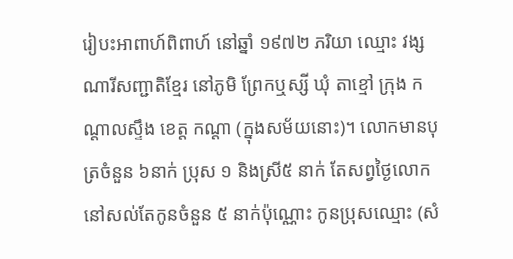រៀបះអាពាហ៍ពិពាហ៍ នៅឆ្នាំ ១៩៧២ ភរិយា ឈ្មោះ វង្ស ណារីសញ្ជាតិខ្មែរ នៅភូមិ ព្រែកឬស្សី ឃុំ តាខ្មៅ ក្រុង កណ្ដាលស្ទឹង ខេត្ត កណ្ដា (ក្នុងសម័យនោះ)។ លោកមានបុត្រចំនួន ៦នាក់ ប្រុស ១ និងស្រី៥ នាក់ តែសព្វថ្ងៃលោកនៅសល់តែកូនចំនួន ៥ នាក់ប៉ុណ្ណោះ កូនប្រុសឈ្មោះ (សំ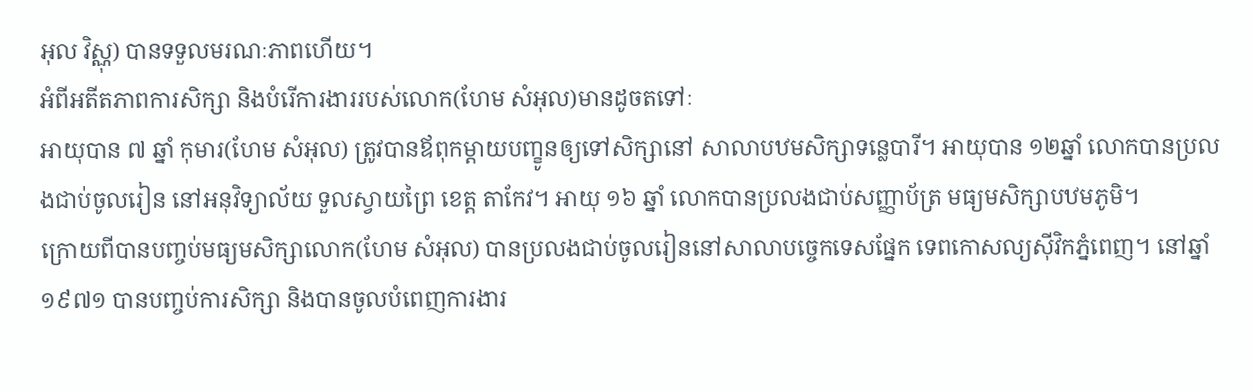អុល វិស្ណុ) បានទទួលមរណៈភាពហើយ។
អំពីអតីតភាពការសិក្សា និងបំរើការងាររបស់លោក(ហែម សំអុល)មានដូចតទៅៈ
អាយុបាន ៧ ឆ្នាំ កុមារ(ហែម សំអុល) ត្រូវបានឪពុកម្ដាយបញ្ខូនឲ្យទៅសិក្សានៅ សាលាបឋមសិក្សាទន្លេបារី។ អាយុបាន ១២ឆ្នាំ លោកបានប្រលងជាប់ចូលរៀន នៅអនុវិទ្យាល័យ ទួលស្វាយព្រៃ ខេត្ត តាកែវ។ អាយុ ១៦ ឆ្នាំ លោកបានប្រលងជាប់សញ្ញាប័ត្រ មធ្យមសិក្សាបឋមភូមិ។
ក្រោយពីបានបញ្ចប់មធ្យមសិក្សាលោក(ហែម សំអុល) បានប្រលងជាប់ចូលរៀននៅសាលាបច្ចេកទេសផ្នែក ទេពកោសល្យស៊ីវិកភ្នំពេញ។ នៅឆ្នាំ១៩៧១ បានបញ្ចប់ការសិក្សា និងបានចូលបំពេញការងារ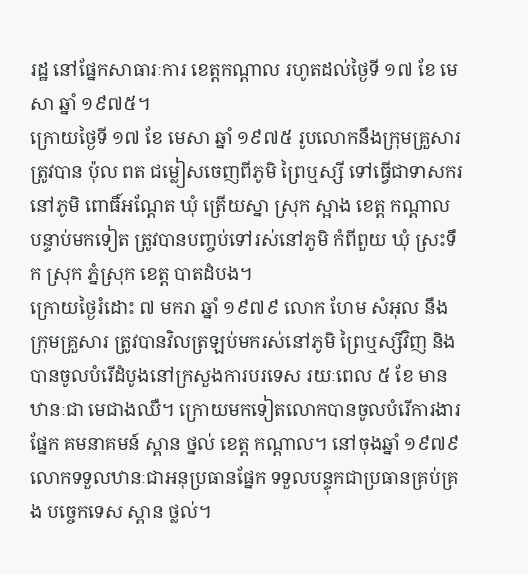រដ្ឋ នៅផ្នែកសាធារៈការ ខេត្តកណ្ដាល រហូតដល់ថ្ងៃទី ១៧ ខែ មេសា ឆ្នាំ ១៩៧៥។
ក្រោយថ្ងៃទី ១៧ ខែ មេសា ឆ្នាំ ១៩៧៥ រូបលោកនឹងក្រុមគ្រួសារត្រូវបាន ប៉ុល ពត ជម្លៀសចេញពីភូមិ ព្រៃឬស្សី ទៅធ្វើជាទាសករ នៅភូមិ ពោធិ៍អណ្ដែត ឃុំ ត្រើយស្នា ស្រុក ស្អាង ខេត្ត កណ្ដាល បន្ទាប់មកទៀត ត្រូវបានបញ្ចប់ទៅរស់នៅភូមិ កំពីពួយ ឃុំ ស្រះទឹក ស្រុក ភ្នំស្រុក ខេត្ត បាតដំបង។
ក្រោយថ្ងៃរំដោះ ៧ មករា ឆ្នាំ ១៩៧៩ លោក ហែម សំអុល នឹងក្រុមគ្រួសារ ត្រូវបានវិលត្រឡប់មករស់នៅភូមិ ព្រៃឬស្សីវិញ និងបានចូលបំរើដំបូងនៅក្រសួងការបរទេស រយៈពេល ៥ ខែ មានឋានៈជា មេជាងឈឺ។ ក្រោយមកទៀតលោកបានចូលបំរើការងារផ្នែក គមនាគមន៍ ស្ពាន ថ្នល់ ខេត្ត កណ្ដាល។ នៅចុងឆ្នាំ ១៩៧៩ លោកទទួលឋានៈជាអនុប្រធានផ្នែក ទទួលបន្ទុកជាប្រធានគ្រប់គ្រង បច្ចេកទេស ស្ពាន ថ្លល់។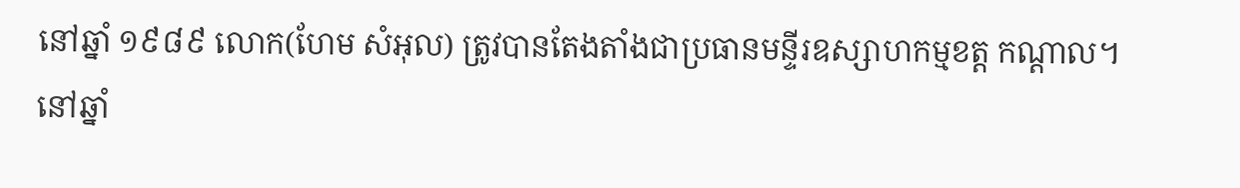នៅឆ្នាំ ១៩៨៩ លោក(ហែម សំអុល) ត្រូវបានតែងតាំងជាប្រធានមន្ទីរឧស្សាហកម្មខត្ត កណ្ដាល។ នៅឆ្នាំ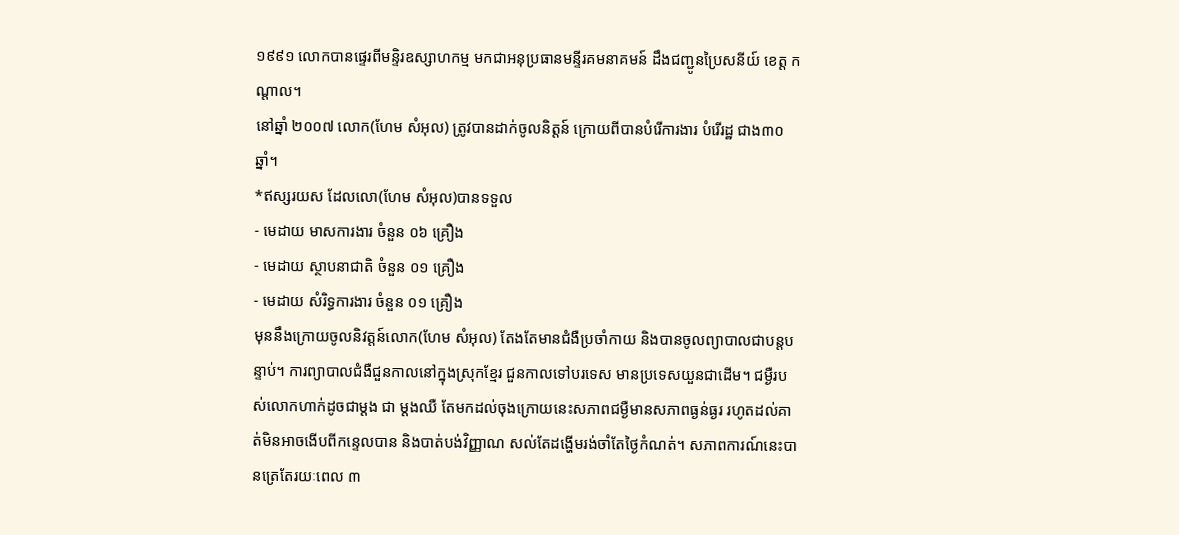១៩៩១ លោកបានផ្ទេរពីមន្ទិរឧស្សាហកម្ម មកជាអនុប្រធានមន្ទីរគមនាគមន៍ ដឹងជញ្ជូនប្រៃសនីយ៍ ខេត្ត កណ្ដាល។
នៅឆ្នាំ ២០០៧ លោក(ហែម សំអុល) ត្រូវបានដាក់ចូលនិត្តន៍ ក្រោយពីបានបំរើការងារ បំរើរដ្ឋ ជាង៣០ឆ្នាំ។
*ឥស្សរយស ដែលលោ(ហែម សំអុល)បានទទួល
- មេដាយ មាសការងារ ចំនួន ០៦ គ្រឿង
- មេដាយ ស្ថាបនាជាតិ ចំនួន ០១ គ្រឿង
- មេដាយ សំរិទ្ធការងារ ចំនួន ០១ គ្រឿង
មុននឹងក្រោយចូលនិវត្តន៍លោក(ហែម សំអុល) តែងតែមានជំងឺប្រចាំកាយ និងបានចូលព្យាបាលជាបន្តបន្ទាប់។ ការព្យាបាលជំងឺជួនកាលនៅក្នុងស្រុកខ្មែរ ជួនកាលទៅបរទេស មានប្រទេសយួនជាដើម។ ជម្ងឺរបស់លោកហាក់ដូចជាម្ដង ជា ម្ដងឈឺ តែមកដល់ចុងក្រោយនេះសភាពជម្ងឺមានសភាពធ្ងន់ធ្ងរ រហូតដល់គាត់មិនអាចងើបពីកន្ទេលបាន និងបាត់បង់វិញ្ញាណ សល់តែដង្ហើមរង់ចាំតែថ្ងៃកំណត់។ សភាពការណ៍នេះបានត្រេតែរយៈពេល ៣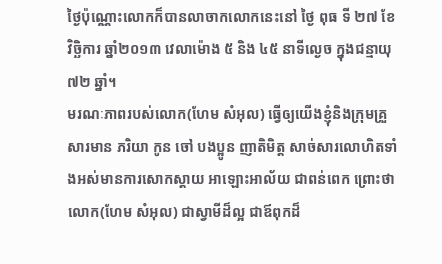ថ្ងៃប៉ុណ្ណោះលោកក៏បានលាចាកលោកនេះនៅ ថ្ងៃ ពុធ ទី ២៧ ខែ វិច្ឆិការ ឆ្នាំ២០១៣ វេលាម៉ោង ៥ និង ៤៥ នាទីល្ងេច ក្នុងជន្មាយុ ៧២ ឆ្នាំ។
មរណៈភាពរបស់លោក(ហែម សំអុល) ធ្វើឲ្យយើងខ្ញុំនិងក្រុមគ្រួសារមាន ភរិយា កូន ចៅ បងប្អូន ញាតិមិត្ត សាច់សារលោហិតទាំងអស់មានការសោកស្ដាយ អាឡោះអាល័យ ជាពន់ពេក ព្រោះថាលោក(ហែម សំអុល) ជាស្វាមីដ៏ល្អ ជាឪពុកដ៏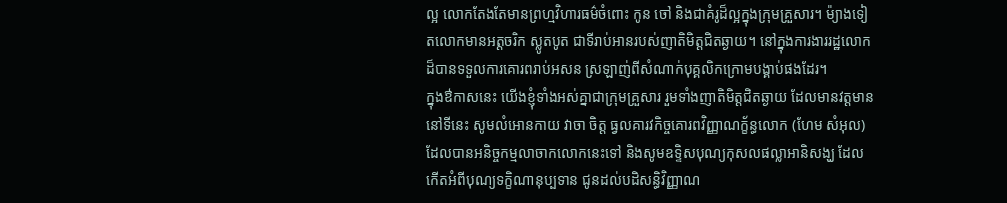ល្អ លោកតែងតែមានព្រហ្មវិហារធម៌ចំពោះ កូន ចៅ និងជាគំរូដ៏ល្អក្នុងក្រុមគ្រួសារ។ ម៉្យាងទៀតលោកមានអត្តចរិក ស្លូតបូត ជាទីរាប់អានរបស់ញាតិមិត្តជិតឆ្ងាយ។ នៅក្នុងការងាររដ្ឋលោកដ៏បានទទួលការគោរពរាប់អសន ស្រឡាញ់ពីសំណាក់បុគ្គលិកក្រោមបង្គាប់ផងដែរ។
ក្នុងឳកាសនេះ យើងខ្ញុំទាំងអស់គ្នាជាក្រុមគ្រួសារ រួមទាំងញាតិមិត្តជិតឆ្ងាយ ដែលមានវត្តមាននៅទីនេះ សូមលំអោនកាយ វាចា ចិត្ត ធ្វលគារវកិច្ចគោរពវិញ្ញាណក្ខ័ន្ធលោក (ហែម សំអុល) ដែលបានអនិច្ចកម្មលាចាកលោកនេះទៅ និងសូមឧទ្ទិសបុណ្យកុសលផល្លាអានិសង្ឃ ដែលកើតអំពីបុណ្យទក្ខិណានុប្បទាន ជូនដល់បដិសន្ធិវិញ្ញាណ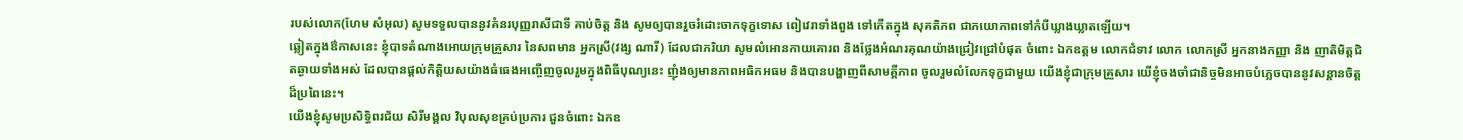របស់លោក(ហែម សំអុល) សូមទទួលបាននូវគំនរបុញ្ញរាសីជាទី គាប់ចិត្ត និង សូមឲ្យបានរួចរំដោះចាកទុក្ខទោស ពៀវេរាទាំងពួង ទៅកើតក្នុង សុគតិភព ជាភយោភាពទៅកំបីឃ្លាងឃ្លាតឡើយ។
ឆ្លៀតក្នុងឳកាសនេះ ខ្ញុំបាទតំណាងអោយក្រុមគ្រួសារ នៃសពមាន អ្នកស្រី(វង្ស ណារី) ដែលជាភរិយា សូមលំអោនកាយគោរព និងថ្លែងអំណរគុណយ៉ាងជ្រៀវជ្រៅបំផុត ចំពោះ ឯកឧត្តម លោកជំទាវ លោក លោកស្រី អ្នកនាងកញ្ញា និង ញាតិមិត្តជិតឆ្ងាយទាំងអស់ ដែលបានផ្ដល់កិត្តិយសយ៉ាងធំធេងអញ្ចើញចូលរួមក្នុងពិធីបុណ្យនេះ ញុំងឲ្យមានភាពអធិកអធម និងបានបង្ហាញពីសាមគ្គីភាព ចូលរួមលំលែកទុក្ខជាមួយ យើងខ្ញុំជាក្រុមគ្រួសារ យើខ្ញុំចងចាំជានិច្ចមិនអាចបំភ្លេចបាននូវសន្ដានចិត្តដ៏ប្រពៃនេះ។
យើងខ្ញុំសូមប្រសិទ្ធិពរជ័យ សិរីមង្គល វិបុលសុខគ្រប់ប្រការ ជួនចំពោះ ឯកឧ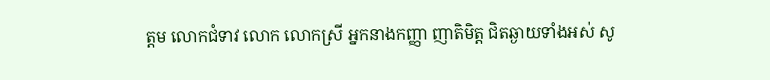ត្តម លោកជំទាវ លោក លោកស្រី អ្នកនាងកញ្ញា ញាតិមិត្ត ជិតឆ្ងាយទាំងអស់ សូ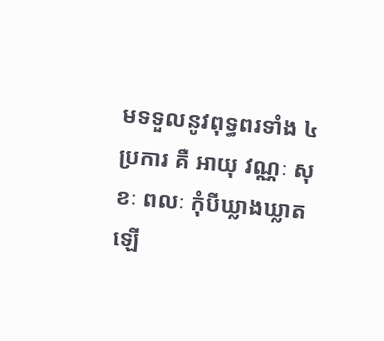មទទួលនូវពុទ្ធពរទាំង ៤ ប្រការ គឺ អាយុ វណ្ណៈ សុខៈ ពលៈ កុំបីឃ្លាងឃ្លាតឡើ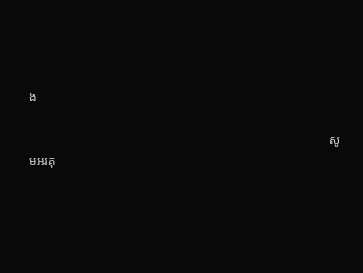ង

                                                                                                សូមអរគុ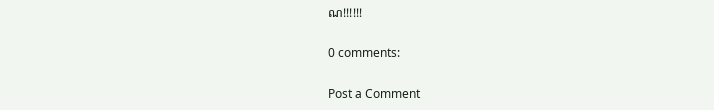ណ!!!!!!

0 comments:

Post a Comment